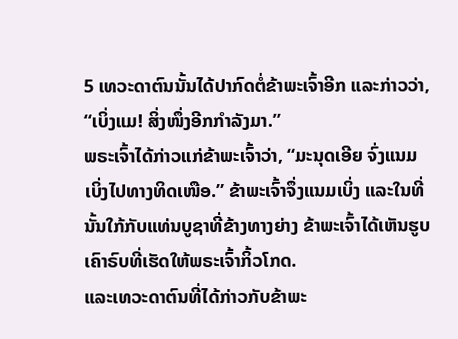5 ເທວະດາຕົນນັ້ນໄດ້ປາກົດຕໍ່ຂ້າພະເຈົ້າອີກ ແລະກ່າວວ່າ, “ເບິ່ງແມ! ສິ່ງໜຶ່ງອີກກຳລັງມາ.”
ພຣະເຈົ້າໄດ້ກ່າວແກ່ຂ້າພະເຈົ້າວ່າ, “ມະນຸດເອີຍ ຈົ່ງແນມເບິ່ງໄປທາງທິດເໜືອ.” ຂ້າພະເຈົ້າຈຶ່ງແນມເບິ່ງ ແລະໃນທີ່ນັ້ນໃກ້ກັບແທ່ນບູຊາທີ່ຂ້າງທາງຍ່າງ ຂ້າພະເຈົ້າໄດ້ເຫັນຮູບເຄົາຣົບທີ່ເຮັດໃຫ້ພຣະເຈົ້າກິ້ວໂກດ.
ແລະເທວະດາຕົນທີ່ໄດ້ກ່າວກັບຂ້າພະ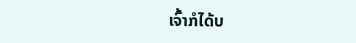ເຈົ້າກໍໄດ້ບ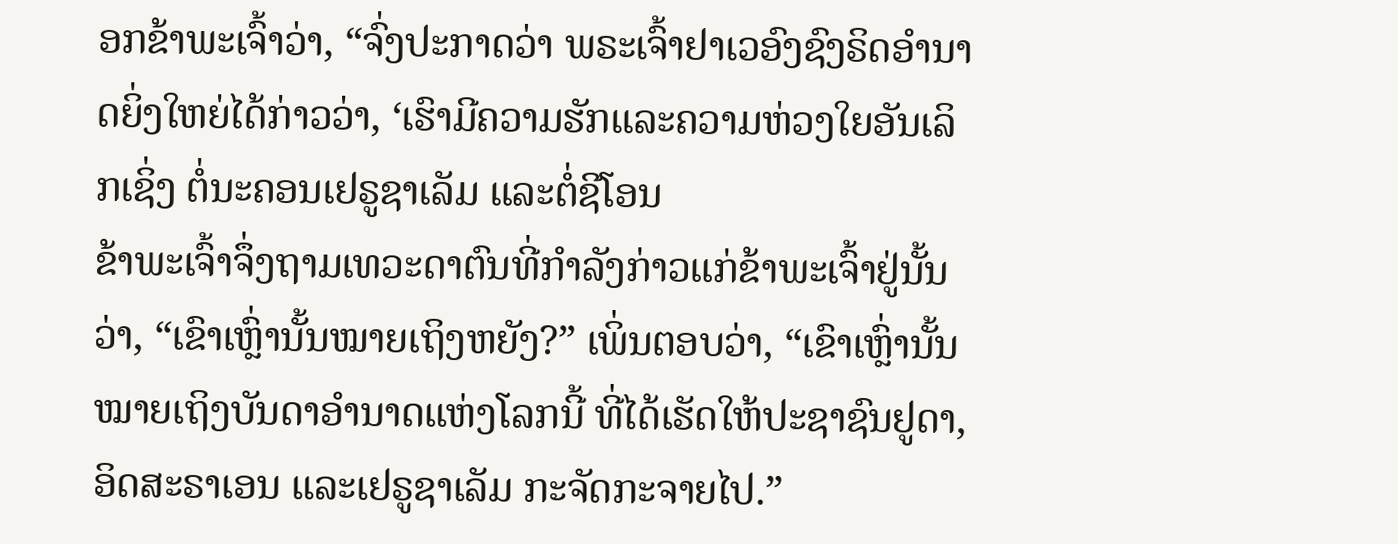ອກຂ້າພະເຈົ້າວ່າ, “ຈົ່ງປະກາດວ່າ ພຣະເຈົ້າຢາເວອົງຊົງຣິດອຳນາດຍິ່ງໃຫຍ່ໄດ້ກ່າວວ່າ, ‘ເຮົາມີຄວາມຮັກແລະຄວາມຫ່ວງໃຍອັນເລິກເຊິ່ງ ຕໍ່ນະຄອນເຢຣູຊາເລັມ ແລະຕໍ່ຊີໂອນ
ຂ້າພະເຈົ້າຈຶ່ງຖາມເທວະດາຕົນທີ່ກຳລັງກ່າວແກ່ຂ້າພະເຈົ້າຢູ່ນັ້ນວ່າ, “ເຂົາເຫຼົ່ານັ້ນໝາຍເຖິງຫຍັງ?” ເພິ່ນຕອບວ່າ, “ເຂົາເຫຼົ່ານັ້ນໝາຍເຖິງບັນດາອຳນາດແຫ່ງໂລກນີ້ ທີ່ໄດ້ເຮັດໃຫ້ປະຊາຊົນຢູດາ, ອິດສະຣາເອນ ແລະເຢຣູຊາເລັມ ກະຈັດກະຈາຍໄປ.”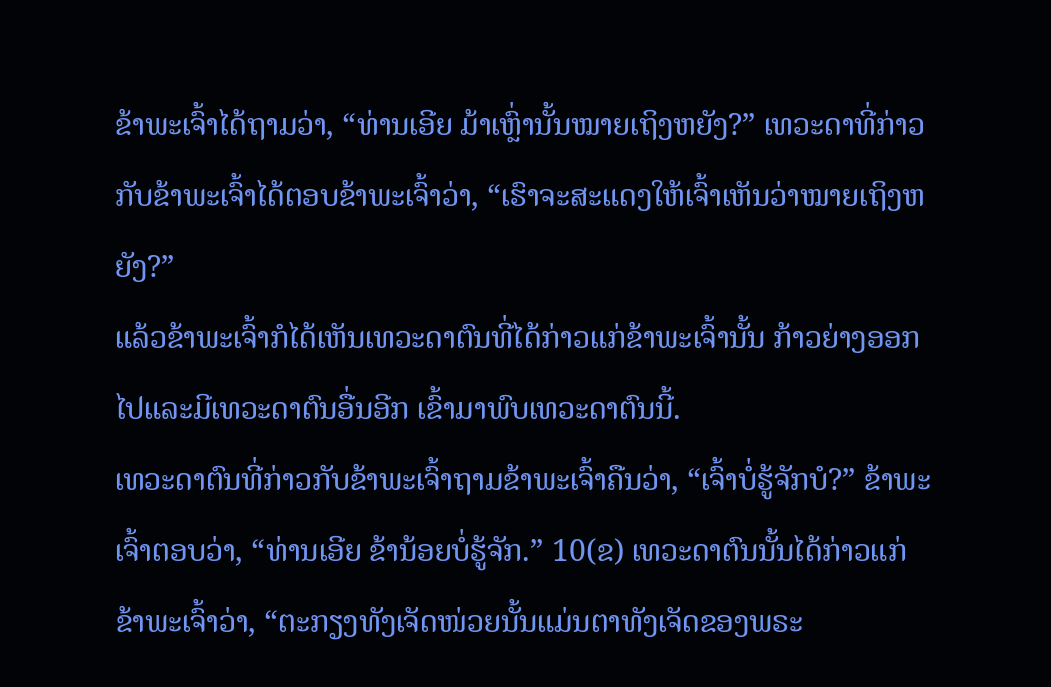ຂ້າພະເຈົ້າໄດ້ຖາມວ່າ, “ທ່ານເອີຍ ມ້າເຫຼົ່ານັ້ນໝາຍເຖິງຫຍັງ?” ເທວະດາທີ່ກ່າວກັບຂ້າພະເຈົ້າໄດ້ຕອບຂ້າພະເຈົ້າວ່າ, “ເຮົາຈະສະແດງໃຫ້ເຈົ້າເຫັນວ່າໝາຍເຖິງຫຍັງ?”
ແລ້ວຂ້າພະເຈົ້າກໍໄດ້ເຫັນເທວະດາຕົນທີ່ໄດ້ກ່າວແກ່ຂ້າພະເຈົ້ານັ້ນ ກ້າວຍ່າງອອກໄປແລະມີເທວະດາຕົນອື່ນອີກ ເຂົ້າມາພົບເທວະດາຕົນນີ້.
ເທວະດາຕົນທີ່ກ່າວກັບຂ້າພະເຈົ້າຖາມຂ້າພະເຈົ້າຄືນວ່າ, “ເຈົ້າບໍ່ຮູ້ຈັກບໍ?” ຂ້າພະເຈົ້າຕອບວ່າ, “ທ່ານເອີຍ ຂ້ານ້ອຍບໍ່ຮູ້ຈັກ.” 10(ຂ) ເທວະດາຕົນນັ້ນໄດ້ກ່າວແກ່ຂ້າພະເຈົ້າວ່າ, “ຕະກຽງທັງເຈັດໜ່ວຍນັ້ນແມ່ນຕາທັງເຈັດຂອງພຣະ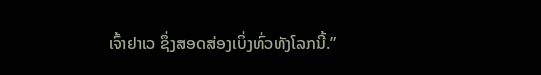ເຈົ້າຢາເວ ຊຶ່ງສອດສ່ອງເບິ່ງທົ່ວທັງໂລກນີ້.”